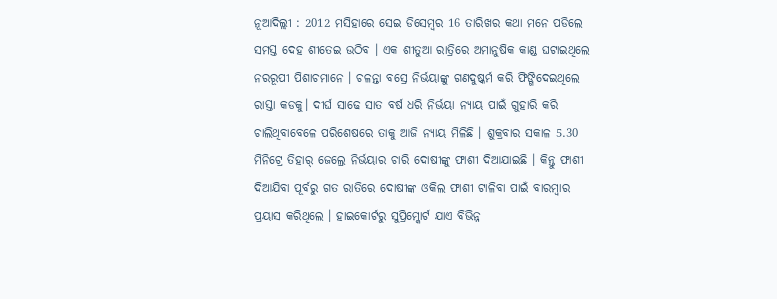ନୂଆଦିଲ୍ଲୀ : 2012 ମସିହାରେ ସେଇ ଡିସେମ୍ବର 16 ତାରିଖର କଥା ମନେ ପଡିଲେ ସମସ୍ତ ଦେହ ଶୀତେଇ ଉଠିବ । ଏକ ଶୀତୁଆ ରାତ୍ରିରେ ଅମାନୁଷିକ କାଣ୍ଡ ଘଟାଇଥିଲେ ନରରୂପୀ ପିଶାଚମାନେ । ଚଳନ୍ତା ବସ୍ରେ ନିର୍ଭୟାଙ୍କୁ ଗଣଦୁଷ୍କର୍ମ କରି ଫିଙ୍ଗିଦେଇଥିଲେ ରାସ୍ତା କଡକୁ। ଦୀର୍ଘ ସାଢେ ସାତ ବର୍ଷ ଧରି ନିର୍ଭୟା ନ୍ୟାୟ ପାଇଁ ଗୁହାରି କରି ଚାଲିଥିବାବେଳେ ପରିଶେଷରେ ତାକୁ ଆଜି ନ୍ୟାୟ ମିଳିଛି । ଶୁକ୍ରବାର ସକାଳ 5.30 ମିନିଟ୍ରେ ତିହାର୍ ଜେଲ୍ରେ ନିର୍ଭୟାର ଚାରି ଦୋଷୀଙ୍କୁ ଫାଶୀ ଦିଆଯାଇଛି । କିନ୍ତୁ ଫାଶୀ ଦିଆଯିବା ପୂର୍ବରୁ ଗତ ରାତିରେ ଦୋଷୀଙ୍କ ଓକିଲ ଫାଶୀ ଟାଳିବା ପାଇଁ ବାରମ୍ବାର ପ୍ରୟାସ କରିଥିଲେ । ହାଇକୋର୍ଟରୁ ସୁପ୍ରିମ୍କୋର୍ଟ ଯାଏ ବିଭିନ୍ନ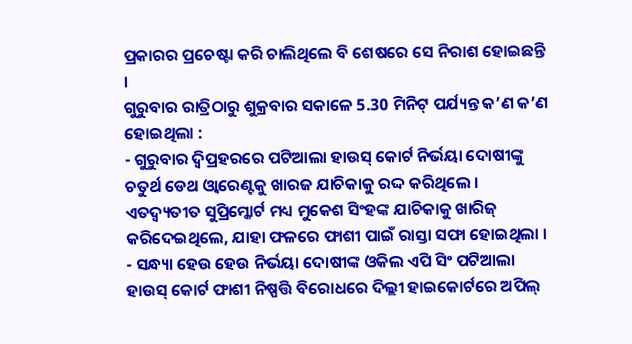ପ୍ରକାରର ପ୍ରଚେଷ୍ଟା କରି ଚାଲିଥିଲେ ବି ଶେଷରେ ସେ ନିରାଶ ହୋଇଛନ୍ତି ।
ଗୁରୁବାର ରାତ୍ରିଠାରୁ ଶୁକ୍ରବାର ସକାଳେ 5.30 ମିନିଟ୍ ପର୍ଯ୍ୟନ୍ତ କ’ଣ କ’ଣ ହୋଇଥିଲା :
- ଗୁରୁବାର ଦ୍ବିପ୍ରହରରେ ପଟିଆଲା ହାଉସ୍ କୋର୍ଟ ନିର୍ଭୟା ଦୋଷୀଙ୍କୁ ଚତୁର୍ଥ ଡେଥ ଓ୍ବାରେଣ୍ଟକୁ ଖାରଜ ଯାଚିକାକୁ ରଦ୍ଦ କରିଥିଲେ । ଏତଦ୍ବ୍ୟତୀତ ସୁପ୍ରିମ୍କୋର୍ଟ ମଧ୍ୟ ମୁକେଶ ସିଂହଙ୍କ ଯାଚିକାକୁ ଖାରିଜ୍ କରିଦେଇଥିଲେ, ଯାହା ଫଳରେ ଫାଶୀ ପାଇଁ ରାସ୍ତା ସଫା ହୋଇଥିଲା ।
- ସନ୍ଧ୍ୟା ହେଉ ହେଉ ନିର୍ଭୟା ଦୋଷୀଙ୍କ ଓକିଲ ଏପି ସିଂ ପଟିଆଲା ହାଉସ୍ କୋର୍ଟ ଫାଶୀ ନିଷ୍ପତ୍ତି ବିରୋଧରେ ଦିଲ୍ଲୀ ହାଇକୋର୍ଟରେ ଅପିଲ୍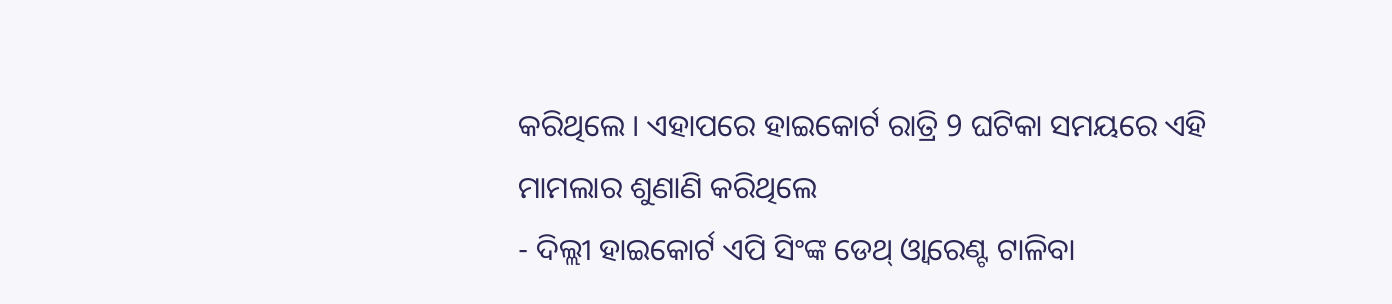କରିଥିଲେ । ଏହାପରେ ହାଇକୋର୍ଟ ରାତ୍ରି 9 ଘଟିକା ସମୟରେ ଏହି ମାମଲାର ଶୁଣାଣି କରିଥିଲେ
- ଦିଲ୍ଲୀ ହାଇକୋର୍ଟ ଏପି ସିଂଙ୍କ ଡେଥ୍ ଓ୍ବାରେଣ୍ଟ ଟାଳିବା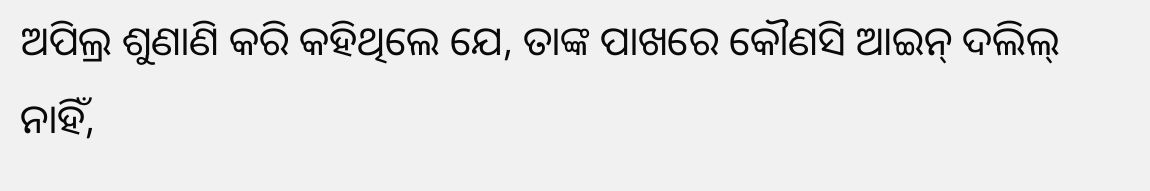ଅପିଲ୍ର ଶୁଣାଣି କରି କହିଥିଲେ ଯେ, ତାଙ୍କ ପାଖରେ କୌଣସି ଆଇନ୍ ଦଲିଲ୍ ନାହିଁ,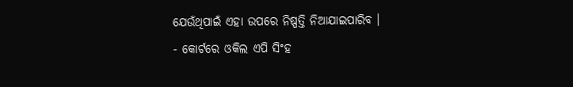ଯେଉଁଥିପାଇଁ ଏହା ଉପରେ ନିଷ୍ପତ୍ତି ନିଆଯାଇପାରିବ ।
- କୋର୍ଟରେ ଓକିଲ ଏପି ସିଂହ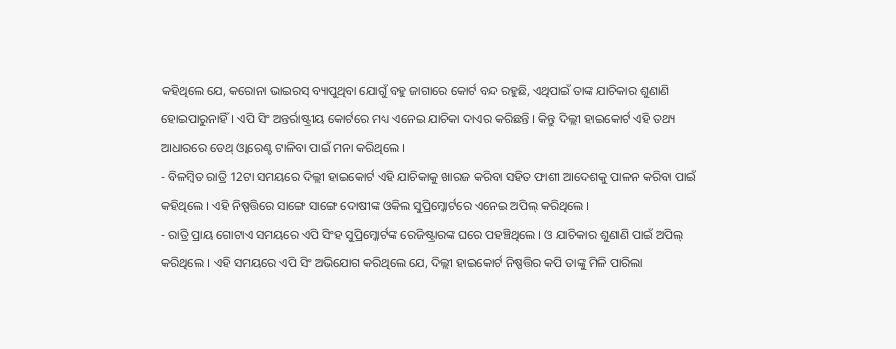କହିଥିଲେ ଯେ, କରୋନା ଭାଇରସ୍ ବ୍ୟାପୁଥିବା ଯୋଗୁଁ ବହୁ ଜାଗାରେ କୋର୍ଟ ବନ୍ଦ ରହୁଛି, ଏଥିପାଇଁ ତାଙ୍କ ଯାଚିକାର ଶୁଣାଣି ହୋଇପାରୁନାହିଁ। ଏପି ସିଂ ଅନ୍ତର୍ରାଷ୍ଟ୍ରୀୟ କୋର୍ଟରେ ମଧ୍ୟ ଏନେଇ ଯାଚିକା ଦାଏର କରିଛନ୍ତି । କିନ୍ତୁ ଦିଲ୍ଲୀ ହାଇକୋର୍ଟ ଏହି ତଥ୍ୟ ଆଧାରରେ ଡେଥ୍ ଓ୍ବାରେଣ୍ଟ ଟାଳିବା ପାଇଁ ମନା କରିଥିଲେ ।
- ବିଳମ୍ବିତ ରାତ୍ରି 12ଟା ସମୟରେ ଦିଲ୍ଲୀ ହାଇକୋର୍ଟ ଏହି ଯାଚିକାକୁ ଖାରଜ କରିବା ସହିତ ଫାଶୀ ଆଦେଶକୁ ପାଳନ କରିବା ପାଇଁ କହିଥିଲେ । ଏହି ନିଷ୍ପତ୍ତିରେ ସାଙ୍ଗେ ସାଙ୍ଗେ ଦୋଷୀଙ୍କ ଓକିଲ ସୁପ୍ରିମ୍କୋର୍ଟରେ ଏନେଇ ଅପିଲ୍ କରିଥିଲେ ।
- ରାତ୍ରି ପ୍ରାୟ ଗୋଟାଏ ସମୟରେ ଏପି ସିଂହ ସୁପ୍ରିମ୍କୋର୍ଟଙ୍କ ରେଜିଷ୍ଟ୍ରାରଙ୍କ ଘରେ ପହଞ୍ଚିଥିଲେ । ଓ ଯାଚିକାର ଶୁଣାଣି ପାଇଁ ଅପିଲ୍ କରିଥିଲେ । ଏହି ସମୟରେ ଏପି ସିଂ ଅଭିଯୋଗ କରିଥିଲେ ଯେ, ଦିଲ୍ଲୀ ହାଇକୋର୍ଟ ନିଷ୍ପତ୍ତିର କପି ତାଙ୍କୁ ମିଳି ପାରିଲା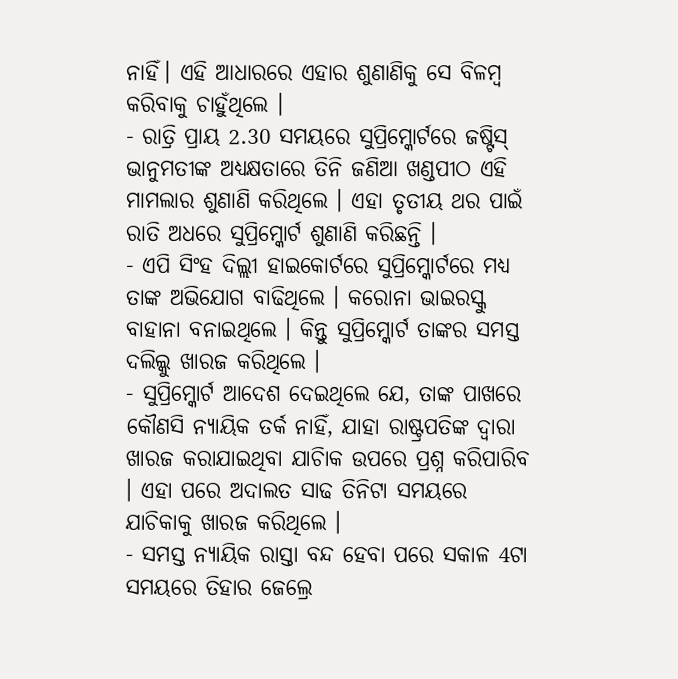ନାହିଁ। ଏହି ଆଧାରରେ ଏହାର ଶୁଣାଣିକୁ ସେ ବିଳମ୍ବ କରିବାକୁ ଚାହୁଁଥିଲେ ।
- ରାତ୍ରି ପ୍ରାୟ 2.30 ସମୟରେ ସୁପ୍ରିମ୍କୋର୍ଟରେ ଜଷ୍ଟିସ୍ ଭାନୁମତୀଙ୍କ ଅଧ୍ୟକ୍ଷତାରେ ତିନି ଜଣିଆ ଖଣ୍ଡପୀଠ ଏହି ମାମଲାର ଶୁଣାଣି କରିଥିଲେ । ଏହା ତୃତୀୟ ଥର ପାଇଁ ରାତି ଅଧରେ ସୁପ୍ରିମ୍କୋର୍ଟ ଶୁଣାଣି କରିଛନ୍ତି ।
- ଏପି ସିଂହ ଦିଲ୍ଲୀ ହାଇକୋର୍ଟରେ ସୁପ୍ରିମ୍କୋର୍ଟରେ ମଧ୍ୟ ତାଙ୍କ ଅଭିଯୋଗ ବାଢିଥିଲେ । କରୋନା ଭାଇରସ୍କୁ ବାହାନା ବନାଇଥିଲେ । କିନ୍ତୁ ସୁପ୍ରିମ୍କୋର୍ଟ ତାଙ୍କର ସମସ୍ତ ଦଲିଲ୍କୁ ଖାରଜ କରିଥିଲେ ।
- ସୁପ୍ରିମ୍କୋର୍ଟ ଆଦେଶ ଦେଇଥିଲେ ଯେ, ତାଙ୍କ ପାଖରେ କୌଣସି ନ୍ୟାୟିକ ତର୍କ ନାହିଁ, ଯାହା ରାଷ୍ଟ୍ରପତିଙ୍କ ଦ୍ବାରା ଖାରଜ କରାଯାଇଥିବା ଯାଚିାକ ଉପରେ ପ୍ରଶ୍ନ କରିପାରିବ । ଏହା ପରେ ଅଦାଲତ ସାଢ ତିନିଟା ସମୟରେ ଯାଚିକାକୁ ଖାରଜ କରିଥିଲେ ।
- ସମସ୍ତ ନ୍ୟାୟିକ ରାସ୍ତା ବନ୍ଦ ହେବା ପରେ ସକାଳ 4ଟା ସମୟରେ ତିହାର ଜେଲ୍ରେ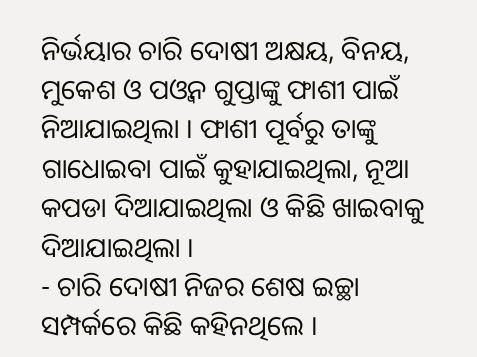ନିର୍ଭୟାର ଚାରି ଦୋଷୀ ଅକ୍ଷୟ, ବିନୟ, ମୁକେଶ ଓ ପଓ୍ବନ ଗୁପ୍ତାଙ୍କୁ ଫାଶୀ ପାଇଁ ନିଆଯାଇଥିଲା । ଫାଶୀ ପୂର୍ବରୁ ତାଙ୍କୁ ଗାଧୋଇବା ପାଇଁ କୁହାଯାଇଥିଲା, ନୂଆ କପଡା ଦିଆଯାଇଥିଲା ଓ କିଛି ଖାଇବାକୁ ଦିଆଯାଇଥିଲା ।
- ଚାରି ଦୋଷୀ ନିଜର ଶେଷ ଇଚ୍ଛା ସମ୍ପର୍କରେ କିଛି କହିନଥିଲେ ।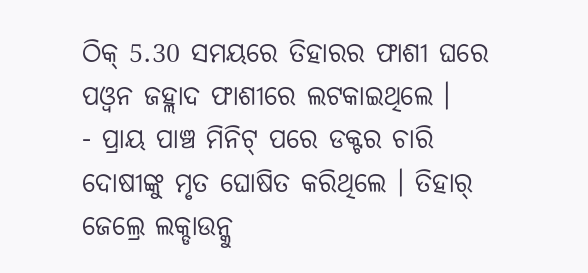ଠିକ୍ 5.30 ସମୟରେ ତିହାରର ଫାଶୀ ଘରେ ପଓ୍ବନ ଜହ୍ଲାଦ ଫାଶୀରେ ଲଟକାଇଥିଲେ ।
- ପ୍ରାୟ ପାଞ୍ଚ ମିନିଟ୍ ପରେ ଡକ୍ଟର ଚାରି ଦୋଷୀଙ୍କୁ ମୃତ ଘୋଷିତ କରିଥିଲେ । ତିହାର୍ ଜେଲ୍ରେ ଲକ୍ଡାଉନ୍କୁ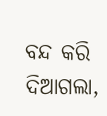ବନ୍ଦ କରି ଦିଆଗଲା,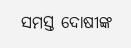ସମସ୍ତ ଦୋଷୀଙ୍କ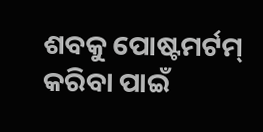ଶବକୁ ପୋଷ୍ଟମର୍ଟମ୍ କରିବା ପାଇଁ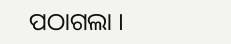ପଠାଗଲା ।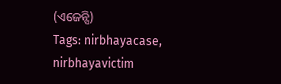(ଏଜେନ୍ସି)
Tags: nirbhayacase, nirbhayavictim